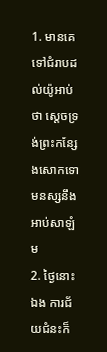1. មានគេទៅជំរាបដល់យ៉ូអាប់ថា ស្តេចទ្រង់ព្រះកន្សែងសោកទោមនស្សនឹងអាប់សាឡំម
2. ថ្ងៃនោះឯង ការជ័យជំនះក៏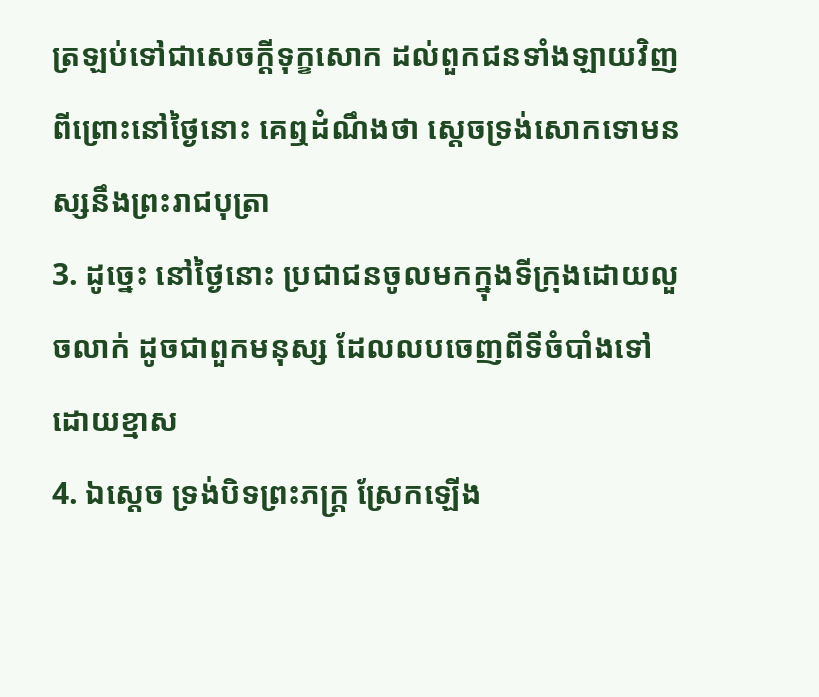ត្រឡប់ទៅជាសេចក្តីទុក្ខសោក ដល់ពួកជនទាំងឡាយវិញ ពីព្រោះនៅថ្ងៃនោះ គេឮដំណឹងថា ស្តេចទ្រង់សោកទោមនស្សនឹងព្រះរាជបុត្រា
3. ដូច្នេះ នៅថ្ងៃនោះ ប្រជាជនចូលមកក្នុងទីក្រុងដោយលួចលាក់ ដូចជាពួកមនុស្ស ដែលលបចេញពីទីចំបាំងទៅ ដោយខ្មាស
4. ឯស្តេច ទ្រង់បិទព្រះភក្ត្រ ស្រែកឡើង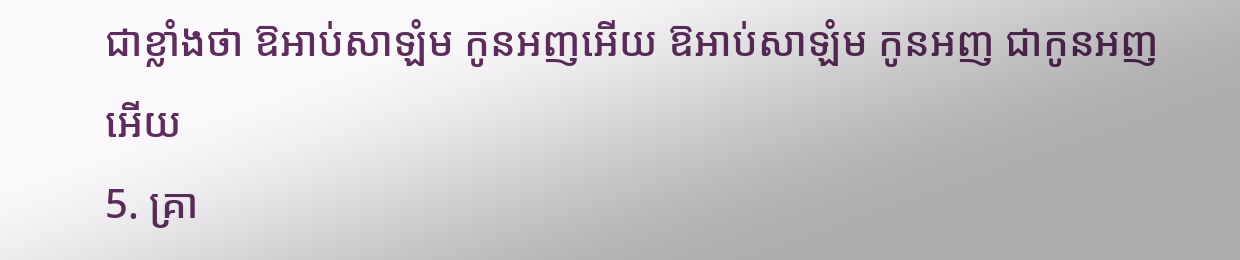ជាខ្លាំងថា ឱអាប់សាឡំម កូនអញអើយ ឱអាប់សាឡំម កូនអញ ជាកូនអញអើយ
5. គ្រា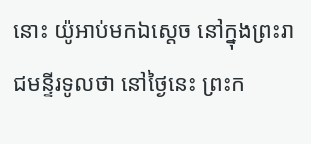នោះ យ៉ូអាប់មកឯស្តេច នៅក្នុងព្រះរាជមន្ទីរទូលថា នៅថ្ងៃនេះ ព្រះក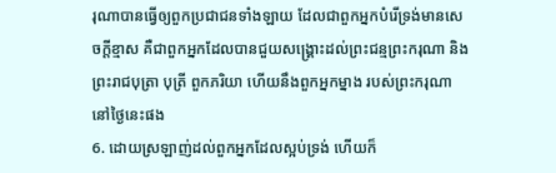រុណាបានធ្វើឲ្យពួកប្រជាជនទាំងឡាយ ដែលជាពួកអ្នកបំរើទ្រង់មានសេចក្តីខ្មាស គឺជាពួកអ្នកដែលបានជួយសង្គ្រោះដល់ព្រះជន្មព្រះករុណា និងព្រះរាជបុត្រា បុត្រី ពួកភរិយា ហើយនឹងពួកអ្នកម្នាង របស់ព្រះករុណានៅថ្ងៃនេះផង
6. ដោយស្រឡាញ់ដល់ពួកអ្នកដែលស្អប់ទ្រង់ ហើយក៏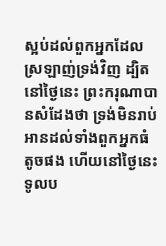ស្អប់ដល់ពួកអ្នកដែលស្រឡាញ់ទ្រង់វិញ ដ្បិតនៅថ្ងៃនេះ ព្រះករុណាបានសំដែងថា ទ្រង់មិនរាប់អានដល់ទាំងពួកអ្នកធំតូចផង ហើយនៅថ្ងៃនេះ ទូលប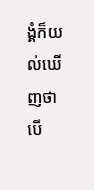ង្គំក៏យល់ឃើញថា បើ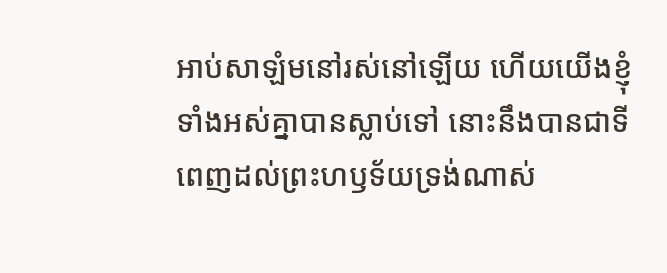អាប់សាឡំមនៅរស់នៅឡើយ ហើយយើងខ្ញុំទាំងអស់គ្នាបានស្លាប់ទៅ នោះនឹងបានជាទីពេញដល់ព្រះហឫទ័យទ្រង់ណាស់